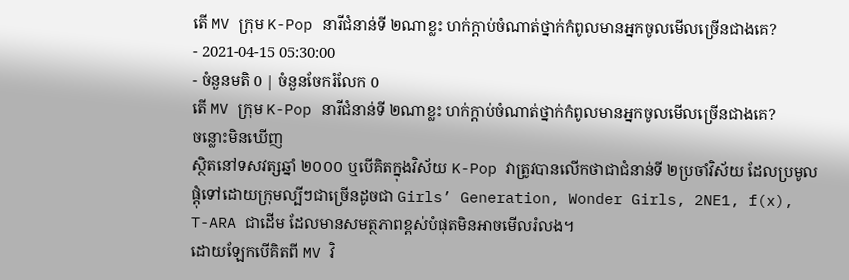តើ MV ក្រុម K-Pop នារីជំនាន់ទី ២ណាខ្លះ ហក់ក្ដាប់ចំណាត់ថ្នាក់កំពូលមានអ្នកចូលមើលច្រើនជាងគេ?
- 2021-04-15 05:30:00
- ចំនួនមតិ 0 | ចំនួនចែករំលែក 0
តើ MV ក្រុម K-Pop នារីជំនាន់ទី ២ណាខ្លះ ហក់ក្ដាប់ចំណាត់ថ្នាក់កំពូលមានអ្នកចូលមើលច្រើនជាងគេ?
ចន្លោះមិនឃើញ
ស្ថិតនៅទសវត្សឆ្នាំ ២០០០ ឬបើគិតក្នុងវិស័យ K-Pop វាត្រូវបានលើកថាជាជំនាន់ទី ២ប្រចាំវិស័យ ដែលប្រមូលផ្ដុំទៅដោយក្រុមល្បីៗជាច្រើនដូចជា Girls’ Generation, Wonder Girls, 2NE1, f(x), T-ARA ជាដើម ដែលមានសមត្ថភាពខ្ពស់បំផុតមិនអាចមើលរំលង។
ដោយឡែកបើគិតពី MV វិ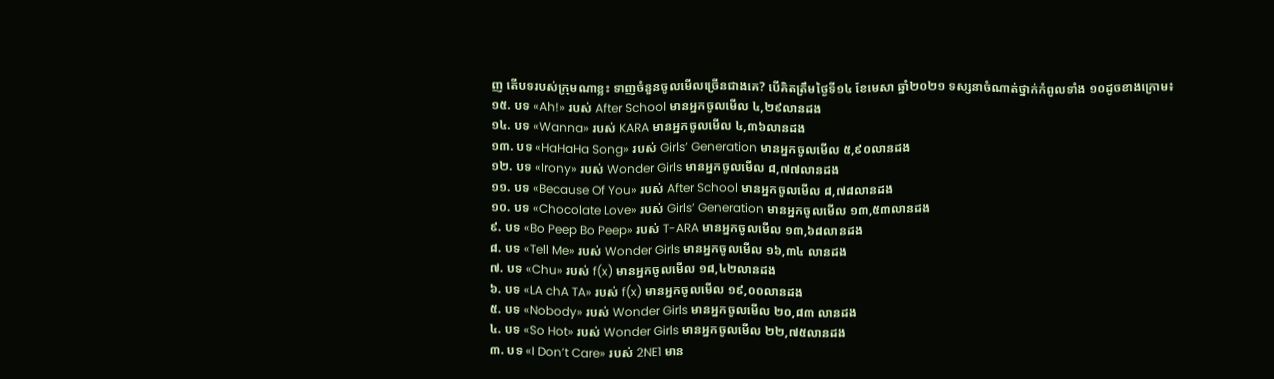ញ តើបទរបស់ក្រុមណាខ្លះ ទាញចំនួនចូលមើលច្រើនជាងគេ? បើគិតត្រឹមថ្ងៃទី១៤ ខែមេសា ឆ្នាំ២០២១ ទស្សនាចំណាត់ថ្នាក់កំពូលទាំង ១០ដូចខាងក្រោម៖
១៥. បទ «Ah!» របស់ After School មានអ្នកចូលមើល ៤,២៩លានដង
១៤. បទ «Wanna» របស់ KARA មានអ្នកចូលមើល ៤,៣៦លានដង
១៣. បទ «HaHaHa Song» របស់ Girls’ Generation មានអ្នកចូលមើល ៥,៩០លានដង
១២. បទ «Irony» របស់ Wonder Girls មានអ្នកចូលមើល ៨,៧៧លានដង
១១. បទ «Because Of You» របស់ After School មានអ្នកចូលមើល ៨,៧៨លានដង
១០. បទ «Chocolate Love» របស់ Girls’ Generation មានអ្នកចូលមើល ១៣,៥៣លានដង
៩. បទ «Bo Peep Bo Peep» របស់ T-ARA មានអ្នកចូលមើល ១៣,៦៨លានដង
៨. បទ «Tell Me» របស់ Wonder Girls មានអ្នកចូលមើល ១៦,៣៤ លានដង
៧. បទ «Chu» របស់ f(x) មានអ្នកចូលមើល ១៨,៤២លានដង
៦. បទ «LA chA TA» របស់ f(x) មានអ្នកចូលមើល ១៩,០០លានដង
៥. បទ «Nobody» របស់ Wonder Girls មានអ្នកចូលមើល ២០,៨៣ លានដង
៤. បទ «So Hot» របស់ Wonder Girls មានអ្នកចូលមើល ២២,៧៥លានដង
៣. បទ «I Don’t Care» របស់ 2NE1 មាន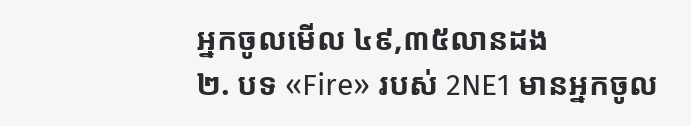អ្នកចូលមើល ៤៩,៣៥លានដង
២. បទ «Fire» របស់ 2NE1 មានអ្នកចូល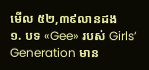មើល ៥២,៣៩លានដង
១. បទ «Gee» របស់ Girls’ Generation មាន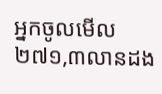អ្នកចូលមើល ២៧១,៣លានដង